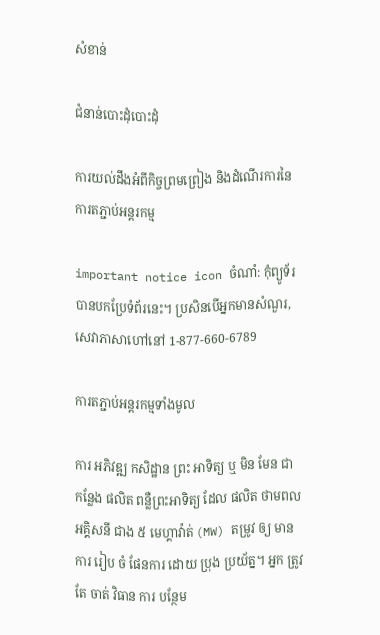សំខាន់

ជំនាន់បោះដុំបោះដុំ

ការយល់ដឹងអំពីកិច្ចព្រមព្រៀង និងដំណើរការនៃការតភ្ជាប់អន្តរកម្ម

important notice icon ចំណាំ: កុំព្យូទ័របានបកប្រែទំព័រនេះ។ ប្រសិនបើអ្នកមានសំណួរ, សេវាភាសាហៅនៅ 1-877-660-6789

ការតភ្ជាប់អន្តរកម្មទាំងមូល

ការ អភិវឌ្ឍ កសិដ្ឋាន ព្រះ អាទិត្យ ឬ មិន មែន ជា កន្លែង ផលិត ពន្លឺព្រះអាទិត្យ ដែល ផលិត ថាមពល អគ្គិសនី ជាង ៥ មេហ្គាវ៉ាត់ (MW) តម្រូវ ឲ្យ មាន ការ រៀប ចំ ផែនការ ដោយ ប្រុង ប្រយ័ត្ន។ អ្នក ត្រូវ តែ ចាត់ វិធាន ការ បន្ថែម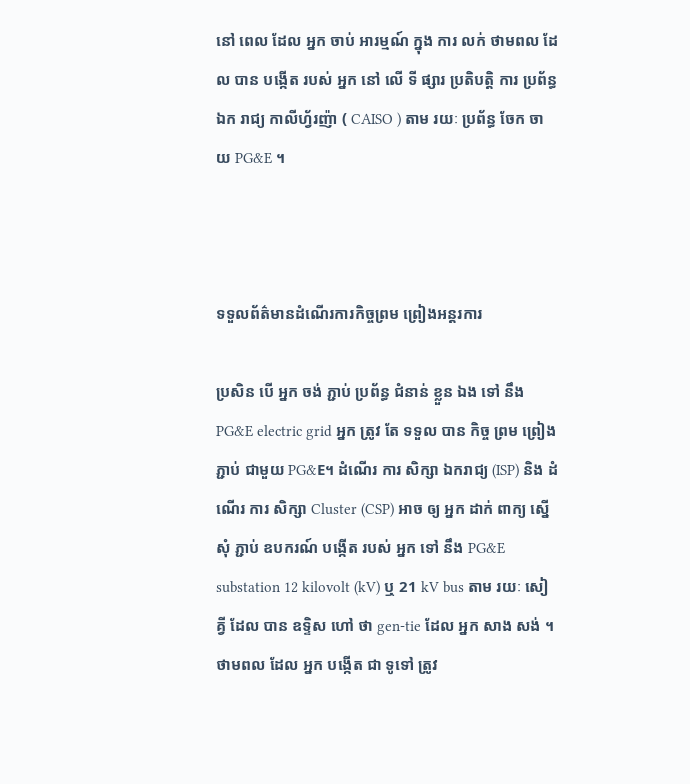នៅ ពេល ដែល អ្នក ចាប់ អារម្មណ៍ ក្នុង ការ លក់ ថាមពល ដែល បាន បង្កើត របស់ អ្នក នៅ លើ ទី ផ្សារ ប្រតិបត្តិ ការ ប្រព័ន្ធ ឯក រាជ្យ កាលីហ្វ័រញ៉ា ( CAISO ) តាម រយៈ ប្រព័ន្ធ ចែក ចាយ PG&E ។



ទទួលព័ត៌មានដំណើរការកិច្ចព្រម ព្រៀងអន្តរការ

ប្រសិន បើ អ្នក ចង់ ភ្ជាប់ ប្រព័ន្ធ ជំនាន់ ខ្លួន ឯង ទៅ នឹង PG&E electric grid អ្នក ត្រូវ តែ ទទួល បាន កិច្ច ព្រម ព្រៀង ភ្ជាប់ ជាមួយ PG&E។ ដំណើរ ការ សិក្សា ឯករាជ្យ (ISP) និង ដំណើរ ការ សិក្សា Cluster (CSP) អាច ឲ្យ អ្នក ដាក់ ពាក្យ ស្នើ សុំ ភ្ជាប់ ឧបករណ៍ បង្កើត របស់ អ្នក ទៅ នឹង PG&E substation 12 kilovolt (kV) ឬ 21 kV bus តាម រយៈ សៀគ្វី ដែល បាន ឧទ្ទិស ហៅ ថា gen-tie ដែល អ្នក សាង សង់ ។ ថាមពល ដែល អ្នក បង្កើត ជា ទូទៅ ត្រូវ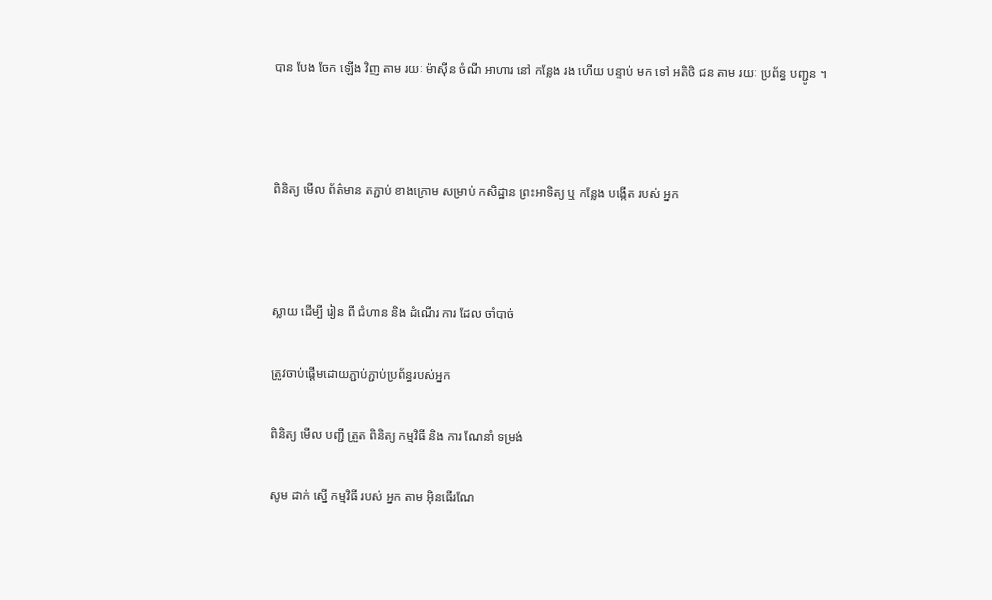បាន បែង ចែក ឡើង វិញ តាម រយៈ ម៉ាស៊ីន ចំណី អាហារ នៅ កន្លែង រង ហើយ បន្ទាប់ មក ទៅ អតិថិ ជន តាម រយៈ ប្រព័ន្ធ បញ្ជូន ។



ពិនិត្យ មើល ព័ត៌មាន តភ្ជាប់ ខាងក្រោម សម្រាប់ កសិដ្ឋាន ព្រះអាទិត្យ ឬ កន្លែង បង្កើត របស់ អ្នក



ស្លាយ ដើម្បី រៀន ពី ជំហាន និង ដំណើរ ការ ដែល ចាំបាច់

ត្រូវចាប់ផ្តើមដោយភ្ជាប់ភ្ជាប់ប្រព័ន្ធរបស់អ្នក

ពិនិត្យ មើល បញ្ជី ត្រួត ពិនិត្យ កម្មវិធី និង ការ ណែនាំ ទម្រង់

សូម ដាក់ ស្នើ កម្មវិធី របស់ អ្នក តាម អ៊ិនធើរណែ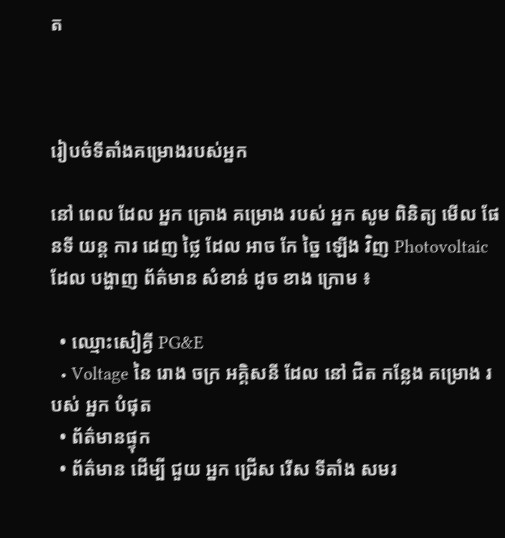ត



រៀបចំទីតាំងគម្រោងរបស់អ្នក

នៅ ពេល ដែល អ្នក គ្រោង គម្រោង របស់ អ្នក សូម ពិនិត្យ មើល ផែនទី យន្ត ការ ដេញ ថ្លៃ ដែល អាច កែ ច្នៃ ឡើង វិញ Photovoltaic ដែល បង្ហាញ ព័ត៌មាន សំខាន់ ដូច ខាង ក្រោម ៖

  • ឈ្មោះសៀគ្វី PG&E
  • Voltage នៃ រោង ចក្រ អគ្គិសនី ដែល នៅ ជិត កន្លែង គម្រោង របស់ អ្នក បំផុត
  • ព័ត៌មានផ្ទុក
  • ព័ត៌មាន ដើម្បី ជួយ អ្នក ជ្រើស រើស ទីតាំង សមរ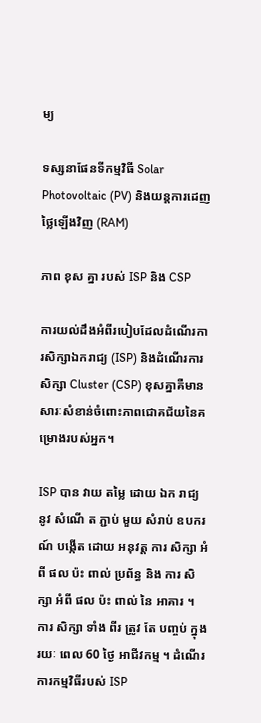ម្យ

ទស្សនាផែនទីកម្មវិធី Solar Photovoltaic (PV) និងយន្តការដេញថ្លៃឡើងវិញ (RAM)

ភាព ខុស គ្នា របស់ ISP និង CSP

ការយល់ដឹងអំពីរបៀបដែលដំណើរការសិក្សាឯករាជ្យ (ISP) និងដំណើរការសិក្សា Cluster (CSP) ខុសគ្នាគឺមានសារៈសំខាន់ចំពោះភាពជោគជ័យនៃគម្រោងរបស់អ្នក។

ISP បាន វាយ តម្លៃ ដោយ ឯក រាជ្យ នូវ សំណើ ត ភ្ជាប់ មួយ សំរាប់ ឧបករណ៍ បង្កើត ដោយ អនុវត្ត ការ សិក្សា អំពី ផល ប៉ះ ពាល់ ប្រព័ន្ធ និង ការ សិក្សា អំពី ផល ប៉ះ ពាល់ នៃ អាគារ ។ ការ សិក្សា ទាំង ពីរ ត្រូវ តែ បញ្ចប់ ក្នុង រយៈ ពេល 60 ថ្ងៃ អាជីវកម្ម ។ ដំណើរការកម្មវិធីរបស់ ISP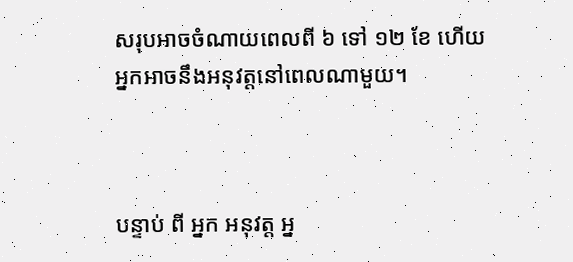សរុបអាចចំណាយពេលពី ៦ ទៅ ១២ ខែ ហើយអ្នកអាចនឹងអនុវត្តនៅពេលណាមួយ។



បន្ទាប់ ពី អ្នក អនុវត្ត អ្ន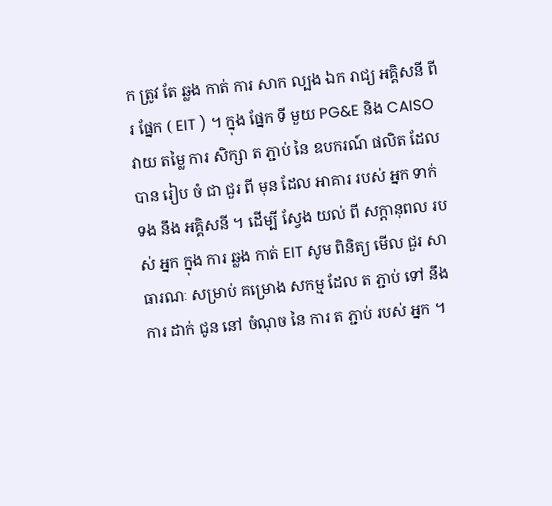ក ត្រូវ តែ ឆ្លង កាត់ ការ សាក ល្បង ឯក រាជ្យ អគ្គិសនី ពីរ ផ្នែក ( EIT ) ។ ក្នុង ផ្នែក ទី មួយ PG&E និង CAISO វាយ តម្លៃ ការ សិក្សា ត ភ្ជាប់ នៃ ឧបករណ៍ ផលិត ដែល បាន រៀប ចំ ជា ជួរ ពី មុន ដែល អាគារ របស់ អ្នក ទាក់ ទង នឹង អគ្គិសនី ។ ដើម្បី ស្វែង យល់ ពី សក្តានុពល របស់ អ្នក ក្នុង ការ ឆ្លង កាត់ EIT សូម ពិនិត្យ មើល ជួរ សាធារណៈ សម្រាប់ គម្រោង សកម្ម ដែល ត ភ្ជាប់ ទៅ នឹង ការ ដាក់ ជូន នៅ ចំណុច នៃ ការ ត ភ្ជាប់ របស់ អ្នក ។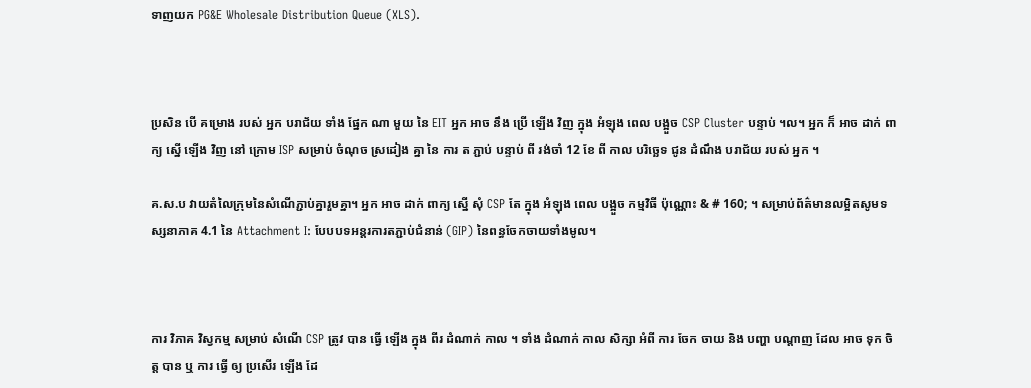ទាញយក PG&E Wholesale Distribution Queue (XLS).



ប្រសិន បើ គម្រោង របស់ អ្នក បរាជ័យ ទាំង ផ្នែក ណា មួយ នៃ EIT អ្នក អាច នឹង ប្រើ ឡើង វិញ ក្នុង អំឡុង ពេល បង្អួច CSP Cluster បន្ទាប់ ។ល។ អ្នក ក៏ អាច ដាក់ ពាក្យ ស្នើ ឡើង វិញ នៅ ក្រោម ISP សម្រាប់ ចំណុច ស្រដៀង គ្នា នៃ ការ ត ភ្ជាប់ បន្ទាប់ ពី រង់ចាំ 12 ខែ ពី កាល បរិច្ឆេទ ជូន ដំណឹង បរាជ័យ របស់ អ្នក ។

គ.ស.ប វាយតំលៃក្រុមនៃសំណើភ្ជាប់គ្នារួមគ្នា។ អ្នក អាច ដាក់ ពាក្យ ស្នើ សុំ CSP តែ ក្នុង អំឡុង ពេល បង្អួច កម្មវិធី ប៉ុណ្ណោះ & # 160; ។ សម្រាប់ព័ត៌មានលម្អិតសូមទស្សនាភាគ 4.1 នៃ Attachment I: បែបបទអន្តរការតភ្ជាប់ជំនាន់ (GIP) នៃពន្ធចែកចាយទាំងមូល។



ការ វិភាគ វិស្វកម្ម សម្រាប់ សំណើ CSP ត្រូវ បាន ធ្វើ ឡើង ក្នុង ពីរ ដំណាក់ កាល ។ ទាំង ដំណាក់ កាល សិក្សា អំពី ការ ចែក ចាយ និង បញ្ហា បណ្តាញ ដែល អាច ទុក ចិត្ត បាន ឬ ការ ធ្វើ ឲ្យ ប្រសើរ ឡើង ដែ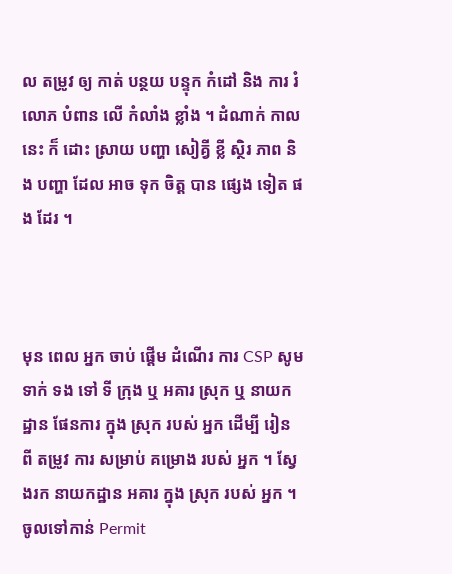ល តម្រូវ ឲ្យ កាត់ បន្ថយ បន្ទុក កំដៅ និង ការ រំលោភ បំពាន លើ កំលាំង ខ្លាំង ។ ដំណាក់ កាល នេះ ក៏ ដោះ ស្រាយ បញ្ហា សៀគ្វី ខ្លី ស្ថិរ ភាព និង បញ្ហា ដែល អាច ទុក ចិត្ត បាន ផ្សេង ទៀត ផង ដែរ ។



មុន ពេល អ្នក ចាប់ ផ្តើម ដំណើរ ការ CSP សូម ទាក់ ទង ទៅ ទី ក្រុង ឬ អគារ ស្រុក ឬ នាយកដ្ឋាន ផែនការ ក្នុង ស្រុក របស់ អ្នក ដើម្បី រៀន ពី តម្រូវ ការ សម្រាប់ គម្រោង របស់ អ្នក ។ ស្វែងរក នាយកដ្ឋាន អគារ ក្នុង ស្រុក របស់ អ្នក ។ ចូលទៅកាន់ Permit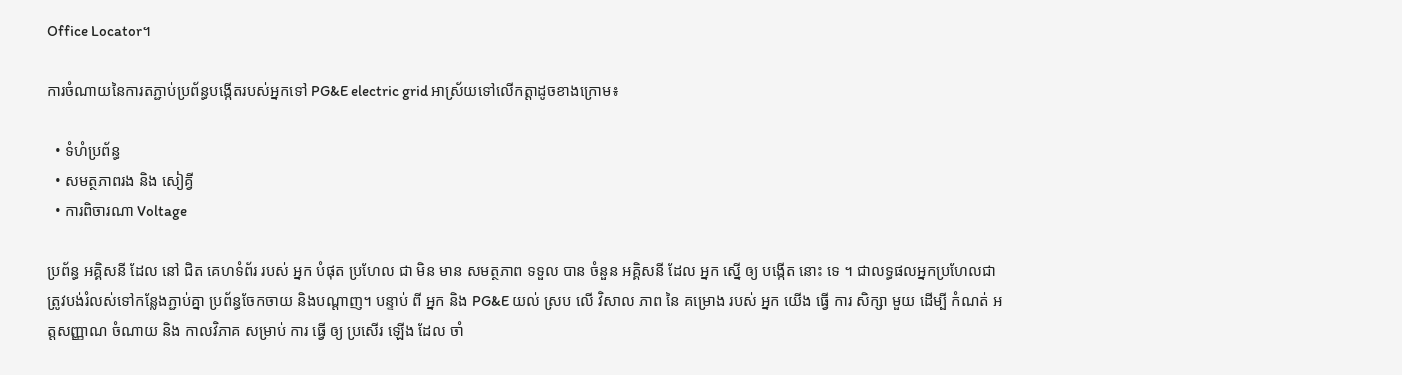Office Locator។

ការចំណាយនៃការតភ្ជាប់ប្រព័ន្ធបង្កើតរបស់អ្នកទៅ PG&E electric grid អាស្រ័យទៅលើកត្តាដូចខាងក្រោម៖

  • ទំហំប្រព័ន្ធ
  • សមត្ថភាពរង និង សៀគ្វី
  • ការពិចារណា Voltage

ប្រព័ន្ធ អគ្គិសនី ដែល នៅ ជិត គេហទំព័រ របស់ អ្នក បំផុត ប្រហែល ជា មិន មាន សមត្ថភាព ទទួល បាន ចំនួន អគ្គិសនី ដែល អ្នក ស្នើ ឲ្យ បង្កើត នោះ ទេ ។ ជាលទ្ធផលអ្នកប្រហែលជាត្រូវបង់រំលស់ទៅកន្លែងភ្ជាប់គ្នា ប្រព័ន្ធចែកចាយ និងបណ្តាញ។ បន្ទាប់ ពី អ្នក និង PG&E យល់ ស្រប លើ វិសាល ភាព នៃ គម្រោង របស់ អ្នក យើង ធ្វើ ការ សិក្សា មួយ ដើម្បី កំណត់ អត្តសញ្ញាណ ចំណាយ និង កាលវិភាគ សម្រាប់ ការ ធ្វើ ឲ្យ ប្រសើរ ឡើង ដែល ចាំ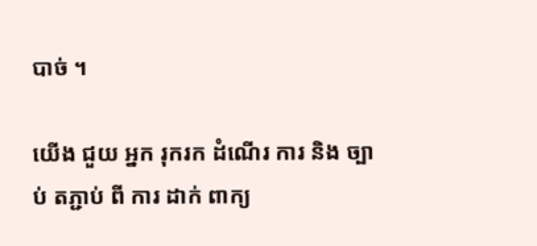បាច់ ។

យើង ជួយ អ្នក រុករក ដំណើរ ការ និង ច្បាប់ តភ្ជាប់ ពី ការ ដាក់ ពាក្យ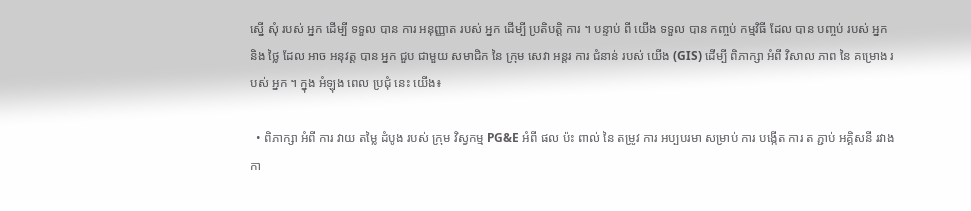ស្នើ សុំ របស់ អ្នក ដើម្បី ទទួល បាន ការ អនុញ្ញាត របស់ អ្នក ដើម្បី ប្រតិបត្តិ ការ ។ បន្ទាប់ ពី យើង ទទួល បាន កញ្ចប់ កម្មវិធី ដែល បាន បញ្ចប់ របស់ អ្នក និង ថ្លៃ ដែល អាច អនុវត្ត បាន អ្នក ជួប ជាមួយ សមាជិក នៃ ក្រុម សេវា អន្តរ ការ ជំនាន់ របស់ យើង (GIS) ដើម្បី ពិភាក្សា អំពី វិសាល ភាព នៃ គម្រោង របស់ អ្នក ។ ក្នុង អំឡុង ពេល ប្រជុំ នេះ យើង៖

  • ពិភាក្សា អំពី ការ វាយ តម្លៃ ដំបូង របស់ ក្រុម វិស្វកម្ម PG&E អំពី ផល ប៉ះ ពាល់ នៃ តម្រូវ ការ អប្បបរមា សម្រាប់ ការ បង្កើត ការ ត ភ្ជាប់ អគ្គិសនី រវាង កា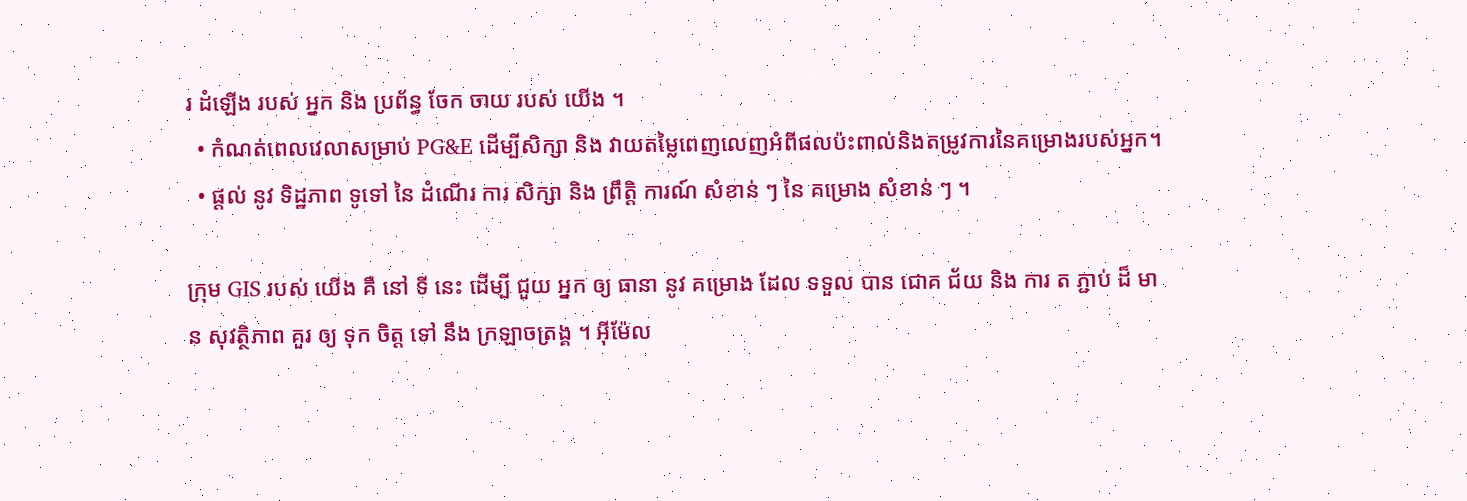រ ដំឡើង របស់ អ្នក និង ប្រព័ន្ធ ចែក ចាយ របស់ យើង ។
  • កំណត់ពេលវេលាសម្រាប់ PG&E ដើម្បីសិក្សា និង វាយតម្លៃពេញលេញអំពីផលប៉ះពាល់និងតម្រូវការនៃគម្រោងរបស់អ្នក។
  • ផ្តល់ នូវ ទិដ្ឋភាព ទូទៅ នៃ ដំណើរ ការ សិក្សា និង ព្រឹត្តិ ការណ៍ សំខាន់ ៗ នៃ គម្រោង សំខាន់ ៗ ។

ក្រុម GIS របស់ យើង គឺ នៅ ទី នេះ ដើម្បី ជួយ អ្នក ឲ្យ ធានា នូវ គម្រោង ដែល ទទួល បាន ជោគ ជ័យ និង ការ ត ភ្ជាប់ ដ៏ មាន សុវត្ថិភាព គួរ ឲ្យ ទុក ចិត្ត ទៅ នឹង ក្រឡាចត្រង្គ ។ អ៊ីម៉ែល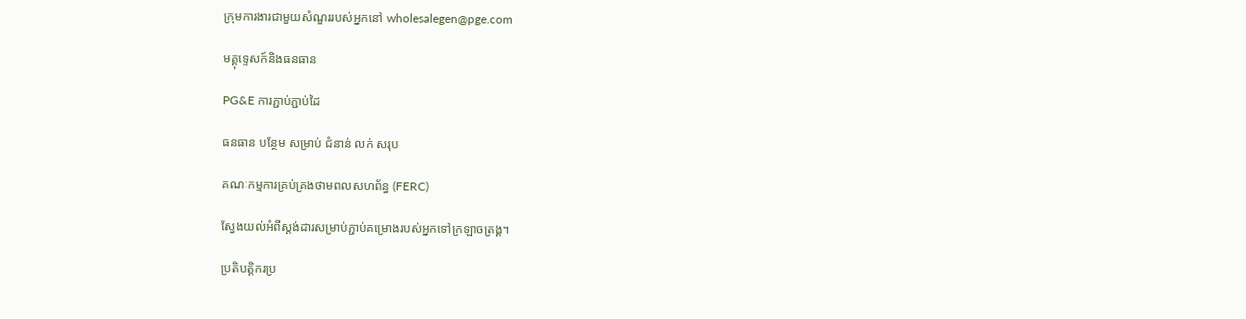ក្រុមការងារជាមួយសំណួររបស់អ្នកនៅ wholesalegen@pge.com

មគ្គុទ្ទេសក៍និងធនធាន

PG&E ការភ្ជាប់ភ្ជាប់ដៃ

ធនធាន បន្ថែម សម្រាប់ ជំនាន់ លក់ សរុប

គណៈកម្មការគ្រប់គ្រងថាមពលសហព័ន្ធ (FERC)

ស្វែងយល់អំពីស្តង់ដារសម្រាប់ភ្ជាប់គម្រោងរបស់អ្នកទៅក្រឡាចត្រង្គ។

ប្រតិបត្តិករប្រ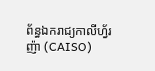ព័ន្ធឯករាជ្យកាលីហ្វ័រញ៉ា (CAISO)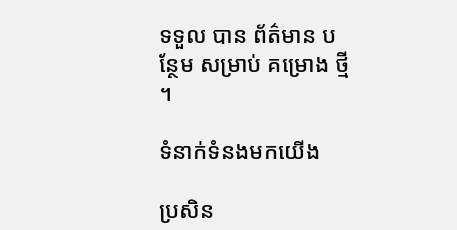ទទួល បាន ព័ត៌មាន បន្ថែម សម្រាប់ គម្រោង ថ្មី ។

ទំនាក់ទំនងមកយើង

ប្រសិន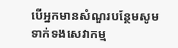បើអ្នកមានសំណួរបន្ថែមសូមទាក់ទងសេវាកម្ម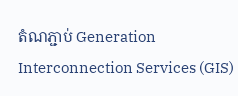តំណភ្ជាប់ Generation Interconnection Services (GIS)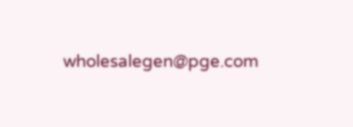wholesalegen@pge.com